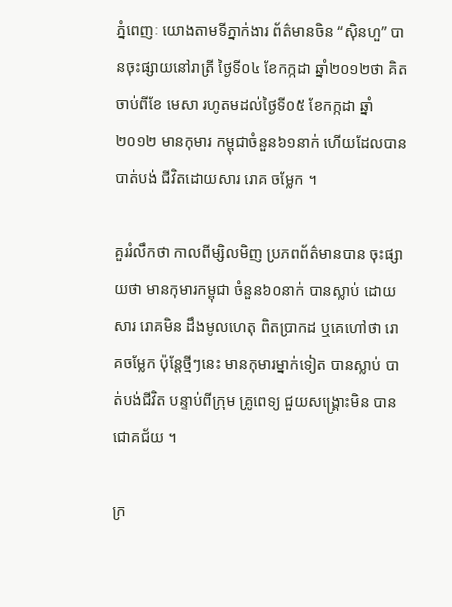ភ្នំពេញៈ យោងតាមទីភ្នាក់ងារ ព័ត៌មានចិន “ស៊ិនហួ” បានចុះផ្សាយនៅរាត្រី ថ្ងៃទី០៤ ខែកក្កដា ឆ្នាំ២០១២ថា គិត ចាប់ពីខែ មេសា រហូតមដល់ថ្ងៃទី០៥ ខែកក្កដា ឆ្នាំ ២០១២ មានកុមារ កម្ពុជាចំនួន៦១នាក់ ហើយដែលបានបាត់បង់ ជីវិតដោយសារ រោគ ចម្លែក ។

គួររំលឹកថា កាលពីម្សិលមិញ ប្រភពព័ត៌មានបាន ចុះផ្សាយថា មានកុមារកម្ពុជា ចំនួន៦០នាក់ បានស្លាប់ ដោយសារ រោគមិន ដឹងមូលហេតុ ពិតប្រាកដ ឬគេហៅថា រោគចម្លែក ប៉ុន្ដែថ្មីៗនេះ មានកុមារម្នាក់ទៀត បានស្លាប់ បាត់បង់ជីវិត បន្ទាប់ពីក្រុម គ្រូពេទ្យ ជួយសង្គ្រោះមិន បានជោគជ័យ ។

ក្រ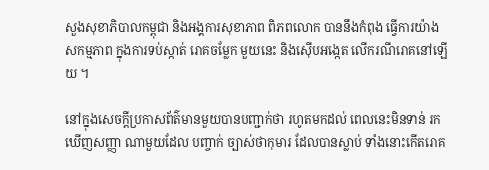សួងសុខាភិបាលកម្ពុជា និងអង្គការសុខាភាព ពិភពលោក បាននឹងកំពុង ធ្វើការយ៉ាងសកម្មភាព ក្នុងការទប់ស្កាត់ រោគចម្លែក មួយនេះ និងស៊ើបអង្កេត លើករណីរោគនៅឡើយ ។

នៅក្នុងសេចក្ដីប្រកាសព័ត៌មានមួយបានបញ្ជាក់ថា រហូតមកដល់ ពេលនេះមិនទាន់ រកឃើញសញ្ញា ណាមួយដែល បញ្ចាក់ ច្បាស់ថាកុមារ ដែលបានស្លាប់ ទាំងនោះកើតរោគ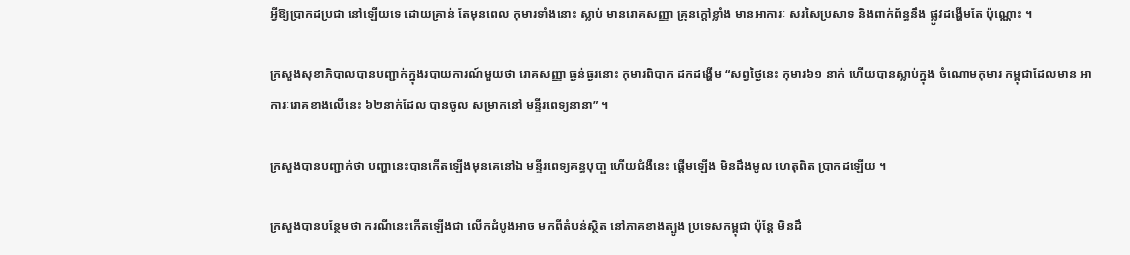អ្វីឱ្យប្រាកដប្រជា នៅឡើយទេ ដោយគ្រាន់ តែមុនពេល កុមារទាំងនោះ ស្លាប់ មានរោគសញ្ញា គ្រុនក្ដៅខ្លាំង មានអាការៈ សរសៃប្រសាទ និងពាក់ព័ន្ធនឹង ផ្លូវដង្ហើមតែ ប៉ុណ្ណោះ ។

ក្រសួងសុខាភិបាលបានបញ្ជាក់ក្នុងរបាយការណ៍មួយថា រោគសញ្ញា ធ្ងន់ធ្ងរនោះ កុមារពិបាក ដកដង្ហើម “សព្វថ្ងៃនេះ កុមារ៦១ នាក់ ហើយបានស្លាប់ក្នុង ចំណោមកុមារ កម្ពុជាដែលមាន អាការៈរោគខាងលើនេះ ៦២នាក់ដែល បានចូល សម្រាកនៅ មន្ទីរពេទ្យនានា” ។

ក្រសួងបានបញ្ជាក់ថា បញ្ហានេះបានកើតឡើងមុនគេនៅឯ មន្ទីរពេទ្យគន្ធបុបា្ផ ហើយជំងឺនេះ ផ្ដើមឡើង មិនដឹងមូល ហេតុពិត ប្រាកដឡើយ ។

ក្រសួងបានបន្ថែមថា ករណីនេះកើតឡើងជា លើកដំបូងអាច មកពីតំបន់ស្ថិត នៅភាគខាងត្បូង ប្រទេសកម្ពុជា ប៉ុន្ដែ មិនដឹ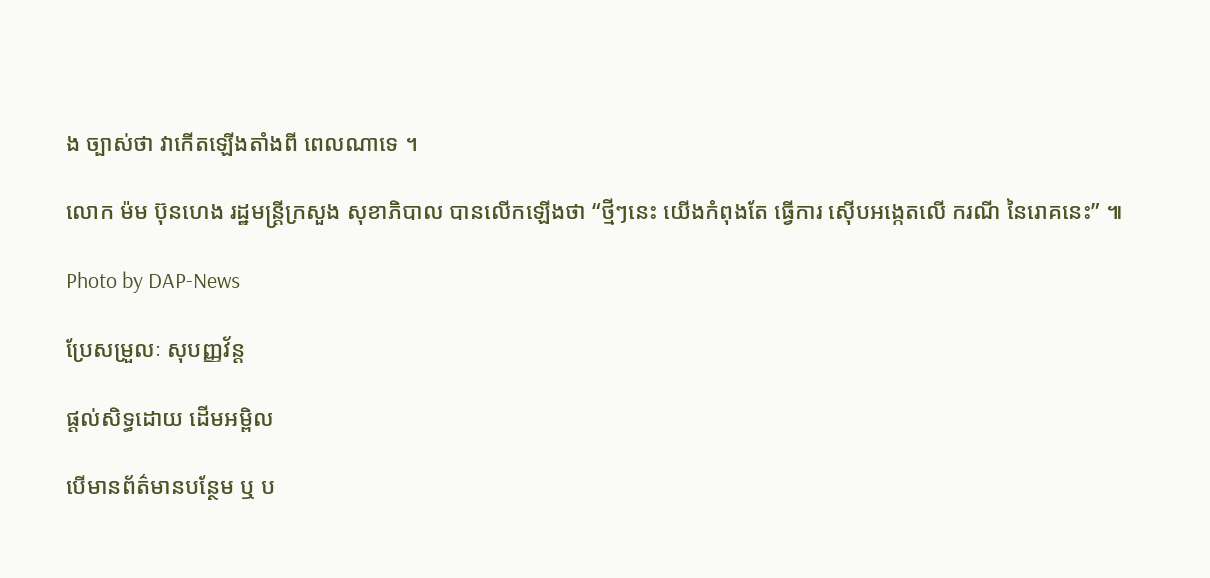ង ច្បាស់ថា វាកើតឡើងតាំងពី ពេលណាទេ ។

លោក ម៉ម ប៊ុនហេង រដ្ឋមន្ដ្រីក្រសួង សុខាភិបាល បានលើកឡើងថា “ថ្មីៗនេះ យើងកំពុងតែ ធ្វើការ ស៊ើបអង្កេតលើ ករណី នៃរោគនេះ” ៕

Photo by DAP-News

ប្រែសម្រួលៈ សុបញ្ញវ័ន្ដ

ផ្តល់សិទ្ធដោយ ដើមអម្ពិល

បើមានព័ត៌មានបន្ថែម ឬ ប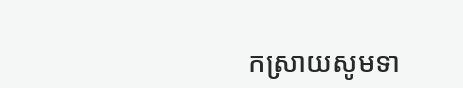កស្រាយសូមទា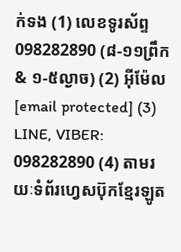ក់ទង (1) លេខទូរស័ព្ទ 098282890 (៨-១១ព្រឹក & ១-៥ល្ងាច) (2) អ៊ីម៉ែល [email protected] (3) LINE, VIBER: 098282890 (4) តាមរយៈទំព័រហ្វេសប៊ុកខ្មែរឡូត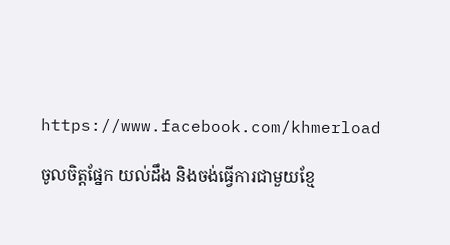https://www.facebook.com/khmerload

ចូលចិត្តផ្នែក យល់ដឹង និងចង់ធ្វើការជាមួយខ្មែ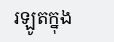រឡូតក្នុង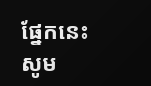ផ្នែកនេះ សូម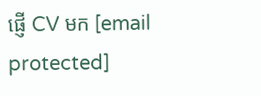ផ្ញើ CV មក [email protected]